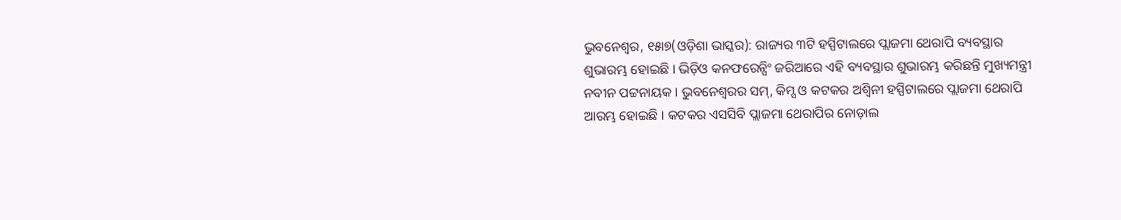ଭୁବନେଶ୍ୱର, ୧୫ା୭(ଓଡ଼ିଶା ଭାସ୍କର): ରାଜ୍ୟର ୩ଟି ହସ୍ପିଟାଲରେ ପ୍ଲାଜମା ଥେରାପି ବ୍ୟବସ୍ଥାର ଶୁଭାରମ୍ଭ ହୋଇଛି । ଭିଡ଼ିଓ କନଫରେନ୍ସିଂ ଜରିଆରେ ଏହି ବ୍ୟବସ୍ଥାର ଶୁଭାରମ୍ଭ କରିଛନ୍ତି ମୁଖ୍ୟମନ୍ତ୍ରୀ ନବୀନ ପଟ୍ଟନାୟକ । ଭୁବନେଶ୍ୱରର ସମ୍, କିମ୍ସ ଓ କଟକର ଅଶ୍ୱିନୀ ହସ୍ପିଟାଲରେ ପ୍ଲାଜମା ଥେରାପି ଆରମ୍ଭ ହୋଇଛି । କଟକର ଏସସିବି ପ୍ଲାଜମା ଥେରାପିର ନୋଡ଼ାଲ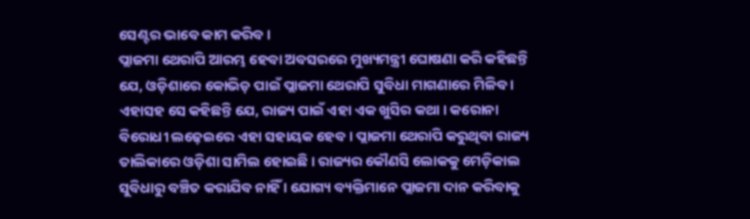ସେଣ୍ଟର ଭାବେ କାମ କରିବ ।
ପ୍ଲାଜମା ଥେରାପି ଆରମ୍ଭ ହେବା ଅବସରରେ ମୁଖ୍ୟମନ୍ତ୍ରୀ ଘୋଷଣା କରି କହିଛନ୍ତି ଯେ, ଓଡ଼ିଶାରେ କୋଭିଡ଼ ପାଇଁ ପ୍ଲାଜମା ଥେରାପି ସୁବିଧା ମାଗଣାରେ ମିଳିବ । ଏହାସହ ସେ କହିଛନ୍ତି ଯେ, ରାଜ୍ୟ ପାଇଁ ଏହା ଏକ ଖୁସିର କଥା । କରୋନା ବିରୋଧୀ ଲଢ଼େଇରେ ଏହା ସହାୟକ ହେବ । ପ୍ଲାଜମା ଥେରାପି କରୁଥିବା ରାଜ୍ୟ ତାଲିକାରେ ଓଡ଼ିଶା ସାମିଲ ହୋଇଛି । ରାଜ୍ୟର କୌଣସି ଲୋକକୁ ମେଡ଼ିକାଲ ସୁବିଧାରୁ ବଞ୍ଚିତ କରାଯିବ ନାହିଁ । ଯୋଗ୍ୟ ବ୍ୟକ୍ତିମାନେ ପ୍ଲାଜମା ଦାନ କରିବାକୁ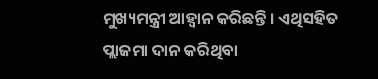ମୁଖ୍ୟମନ୍ତ୍ରୀ ଆହ୍ୱାନ କରିଛନ୍ତି । ଏଥିସହିତ ପ୍ଲାଜମା ଦାନ କରିଥିବା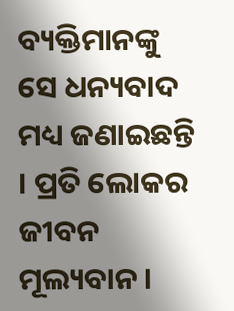ବ୍ୟକ୍ତିମାନଙ୍କୁ ସେ ଧନ୍ୟବାଦ ମଧ୍ୟ ଜଣାଇଛନ୍ତି । ପ୍ରତି ଲୋକର ଜୀବନ ମୂଲ୍ୟବାନ ।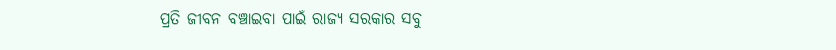ପ୍ରତି ଜୀବନ ବଞ୍ଚାଇବା ପାଇଁ ରାଜ୍ୟ ସରକାର ସବୁ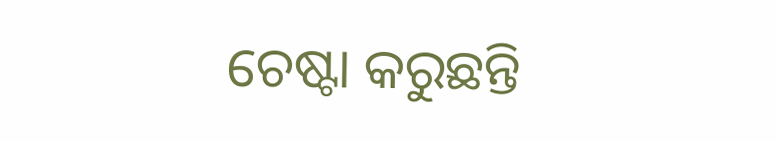ଚେଷ୍ଟା କରୁଛନ୍ତି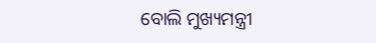ବୋଲି ମୁଖ୍ୟମନ୍ତ୍ରୀ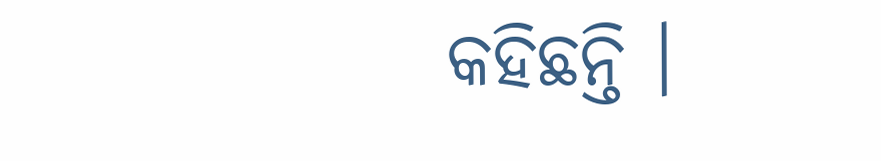କହିଛନ୍ତି ।